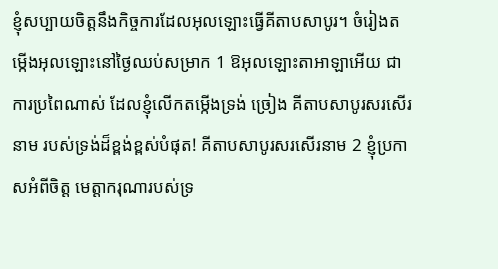ខ្ញុំសប្បាយចិត្តនឹងកិច្ចការដែលអុលឡោះធ្វើគីតាបសាបូរ។ ចំរៀងតម្កើងអុលឡោះនៅថ្ងៃឈប់សម្រាក 1 ឱអុលឡោះតាអាឡាអើយ ជាការប្រពៃណាស់ ដែលខ្ញុំលើកតម្កើងទ្រង់ ច្រៀង គីតាបសាបូរសរសើរនាម របស់ទ្រង់ដ៏ខ្ពង់ខ្ពស់បំផុត! គីតាបសាបូរសរសើរនាម 2 ខ្ញុំប្រកាសអំពីចិត្ត មេត្តាករុណារបស់ទ្រ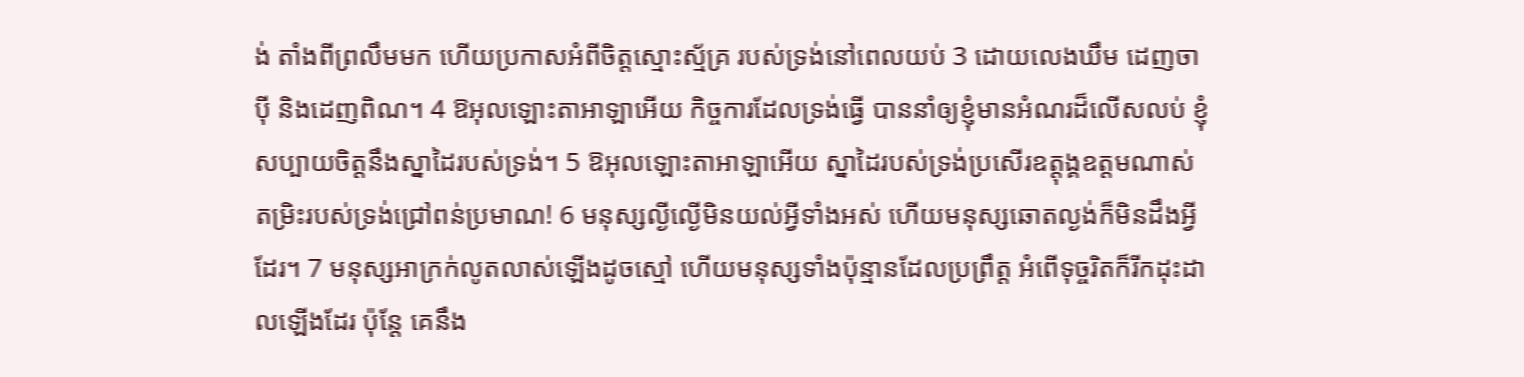ង់ តាំងពីព្រលឹមមក ហើយប្រកាសអំពីចិត្តស្មោះស្ម័គ្រ របស់ទ្រង់នៅពេលយប់ 3 ដោយលេងឃឹម ដេញចាប៉ី និងដេញពិណ។ 4 ឱអុលឡោះតាអាឡាអើយ កិច្ចការដែលទ្រង់ធ្វើ បាននាំឲ្យខ្ញុំមានអំណរដ៏លើសលប់ ខ្ញុំសប្បាយចិត្តនឹងស្នាដៃរបស់ទ្រង់។ 5 ឱអុលឡោះតាអាឡាអើយ ស្នាដៃរបស់ទ្រង់ប្រសើរឧត្ដុង្គឧត្ដមណាស់ តម្រិះរបស់ទ្រង់ជ្រៅពន់ប្រមាណ! 6 មនុស្សល្ងីល្ងើមិនយល់អ្វីទាំងអស់ ហើយមនុស្សឆោតល្ងង់ក៏មិនដឹងអ្វីដែរ។ 7 មនុស្សអាក្រក់លូតលាស់ឡើងដូចស្មៅ ហើយមនុស្សទាំងប៉ុន្មានដែលប្រព្រឹត្ត អំពើទុច្ចរិតក៏រីកដុះដាលឡើងដែរ ប៉ុន្តែ គេនឹង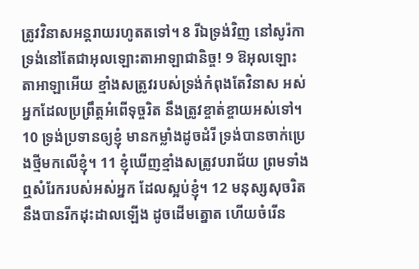ត្រូវវិនាសអន្តរាយរហូតតទៅ។ 8 រីឯទ្រង់វិញ នៅសូរ៉កា ទ្រង់នៅតែជាអុលឡោះតាអាឡាជានិច្ច! 9 ឱអុលឡោះតាអាឡាអើយ ខ្មាំងសត្រូវរបស់ទ្រង់កំពុងតែវិនាស អស់អ្នកដែលប្រព្រឹត្តអំពើទុច្ចរិត នឹងត្រូវខ្ចាត់ខ្ចាយអស់ទៅ។ 10 ទ្រង់ប្រទានឲ្យខ្ញុំ មានកម្លាំងដូចដំរី ទ្រង់បានចាក់ប្រេងថ្មីមកលើខ្ញុំ។ 11 ខ្ញុំឃើញខ្មាំងសត្រូវបរាជ័យ ព្រមទាំងឮសំរែករបស់អស់អ្នក ដែលស្អប់ខ្ញុំ។ 12 មនុស្សសុចរិតនឹងបានរីកដុះដាលឡើង ដូចដើមត្នោត ហើយចំរើន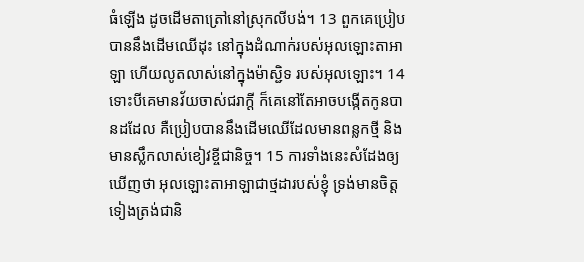ធំឡើង ដូចដើមតាត្រៅនៅស្រុកលីបង់។ 13 ពួកគេប្រៀបបាននឹងដើមឈើដុះ នៅក្នុងដំណាក់របស់អុលឡោះតាអាឡា ហើយលូតលាស់នៅក្នុងម៉ាស្ជិទ របស់អុលឡោះ។ 14 ទោះបីគេមានវ័យចាស់ជរាក្ដី ក៏គេនៅតែអាចបង្កើតកូនបានដដែល គឺប្រៀបបាននឹងដើមឈើដែលមានពន្លកថ្មី និងមានស្លឹកលាស់ខៀវខ្ចីជានិច្ច។ 15 ការទាំងនេះសំដែងឲ្យឃើញថា អុលឡោះតាអាឡាជាថ្មដារបស់ខ្ញុំ ទ្រង់មានចិត្តទៀងត្រង់ជានិ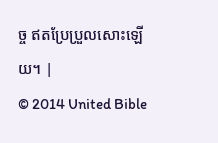ច្ច ឥតប្រែប្រួលសោះឡើយ។ |
© 2014 United Bible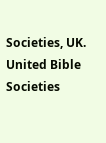Societies, UK.
United Bible Societies